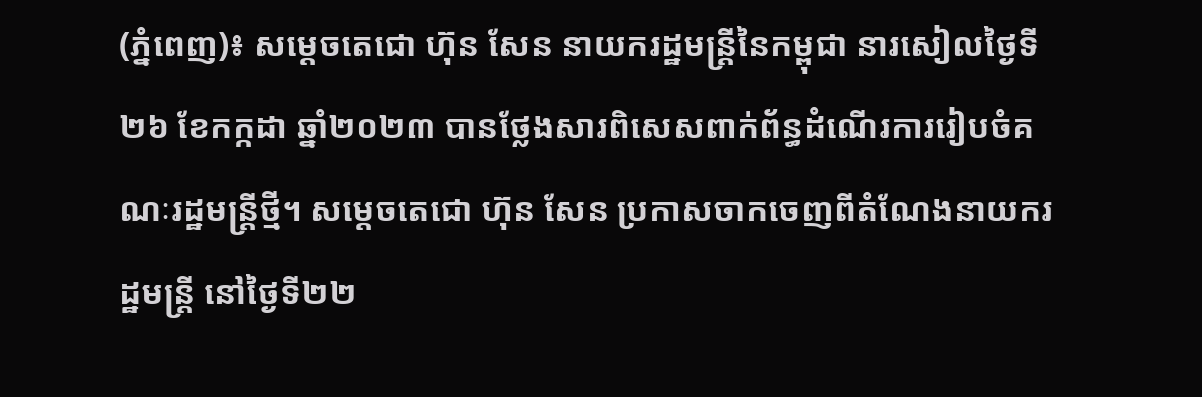(ភ្នំពេញ)៖ សម្ដេចតេជោ ហ៊ុន សែន នាយករដ្ឋមន្ដ្រីនៃកម្ពុជា នារសៀលថ្ងៃទី២៦ ខែកក្កដា ឆ្នាំ២០២៣ បានថ្លែងសារពិសេសពាក់ព័ន្ធដំណើរការរៀបចំគណៈរដ្ឋមន្រ្តីថ្មី។ សម្តេចតេជោ ហ៊ុន សែន ប្រកាសចាកចេញពីតំណែងនាយករដ្ឋមន្រ្តី នៅថ្ងៃទី២២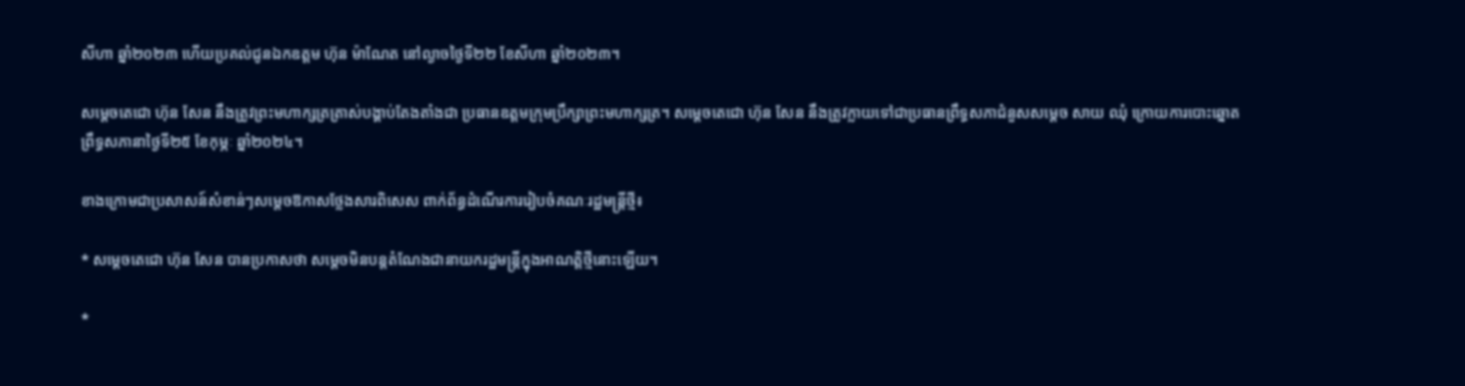សីហា ឆ្នាំ២០២៣ ហើយប្រគល់ជូនឯកឧត្តម ហ៊ុន ម៉ាណែត នៅល្ងាចថ្ងៃទី២២ ខែសីហា ឆ្នាំ២០២៣។

សម្តេចតេជោ ហ៊ុន សែន នឹងត្រូវព្រះមហាក្សត្រត្រាស់បង្គាប់តែងតាំងជា ប្រធានឧត្តមក្រុមប្រឹក្សាព្រះមហាក្សត្រ។ សម្តេចតេជោ ហ៊ុន សែន នឹងត្រូវក្លាយទៅជាប្រធានព្រឹទ្ធសភាជំនួសសម្តេច សាយ ឈុំ ក្រោយការបោះឆ្នោតព្រឹទ្ធសភានាថ្ងៃទី២៥ ខែកុម្ភៈ ឆ្នាំ២០២៤។

ខាងក្រោមជាប្រសាសន៍សំខាន់ៗសម្តេចឱកាសថ្លែងសារពិសេស ពាក់ព័ន្ធដំណើរការរៀបចំគណៈរដ្ឋមន្រ្តីថ្មី៖

* សម្តេចតេជោ ហ៊ុន សែន បានប្រកាសថា សម្តេចមិនបន្តតំណែងជានាយករដ្ឋមន្ត្រីក្នុងអាណត្តិថ្មីនោះឡើយ។

*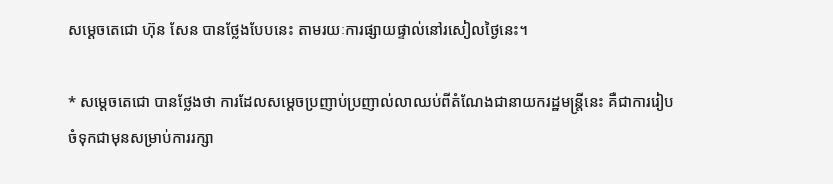សម្តេចតេជោ ហ៊ុន សែន បានថ្លែងបែបនេះ តាមរយៈការផ្សាយផ្ទាល់នៅរសៀលថ្ងៃនេះ។

* សម្តេចតេជោ បានថ្លែងថា ការដែលសម្តេចប្រញាប់ប្រញាល់លាឈប់ពីតំណែងជានាយករដ្ឋមន្ត្រីនេះ គឺជាការរៀបចំទុកជាមុនសម្រាប់ការរក្សា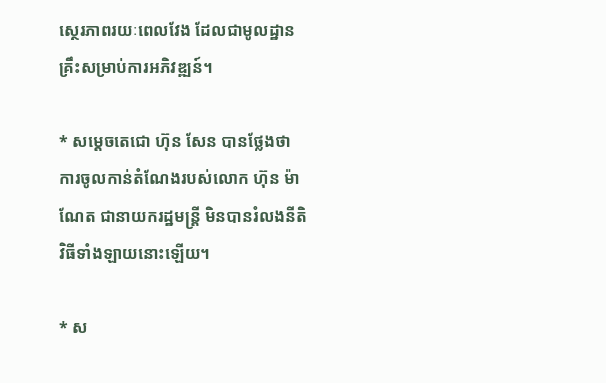ស្ថេរភាពរយៈពេលវែង ដែលជាមូលដ្ឋានគ្រឹះសម្រាប់ការអភិវឌ្ឍន៍។

* សម្តេចតេជោ ហ៊ុន សែន បានថ្លែងថា ការចូលកាន់តំណែងរបស់លោក ហ៊ុន ម៉ាណែត ជានាយករដ្ឋមន្ត្រី មិនបានរំលងនីតិវិធីទាំងឡាយនោះឡើយ។

* ស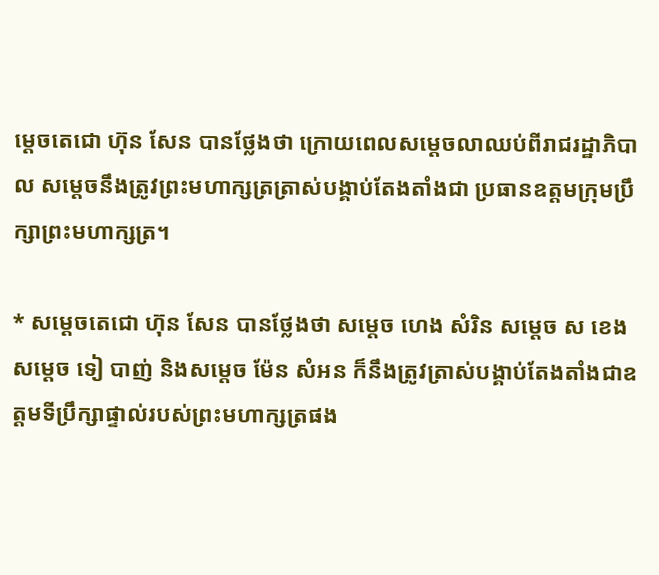ម្តេចតេជោ ហ៊ុន សែន បានថ្លែងថា ក្រោយពេលសម្តេចលាឈប់ពីរាជរដ្ឋាភិបាល សម្តេចនឹងត្រូវព្រះមហាក្សត្រត្រាស់បង្គាប់តែងតាំងជា ប្រធានឧត្តមក្រុមប្រឹក្សាព្រះមហាក្សត្រ។

* សម្តេចតេជោ ហ៊ុន សែន បានថ្លែងថា សម្តេច ហេង សំរិន សម្តេច ស ខេង សម្តេច ទៀ បាញ់ និងសម្តេច ម៉ែន សំអន ក៏នឹងត្រូវត្រាស់បង្គាប់តែងតាំងជាឧត្តមទីប្រឹក្សាផ្ទាល់របស់ព្រះមហាក្សត្រផង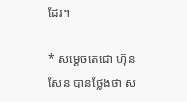ដែរ។

* សម្តេចតេជោ ហ៊ុន សែន បានថ្លែងថា ស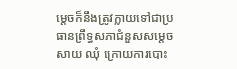ម្តេចក៏នឹងត្រូវក្លាយទៅជាប្រធានព្រឹទ្ធសភាជំនួសសម្តេច សាយ ឈុំ ក្រោយការបោះ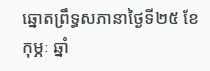ឆ្នោតព្រឹទ្ធសភានាថ្ងៃទី២៥ ខែកុម្ភៈ ឆ្នាំ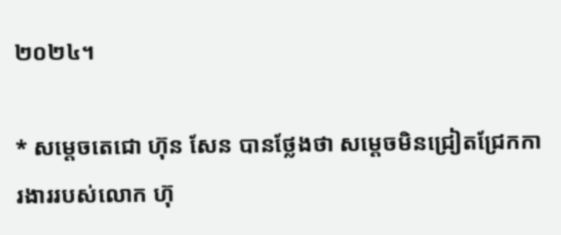២០២៤។

* សម្តេចតេជោ ហ៊ុន សែន បានថ្លែងថា សម្តេចមិនជ្រៀតជ្រែកការងាររបស់លោក ហ៊ុ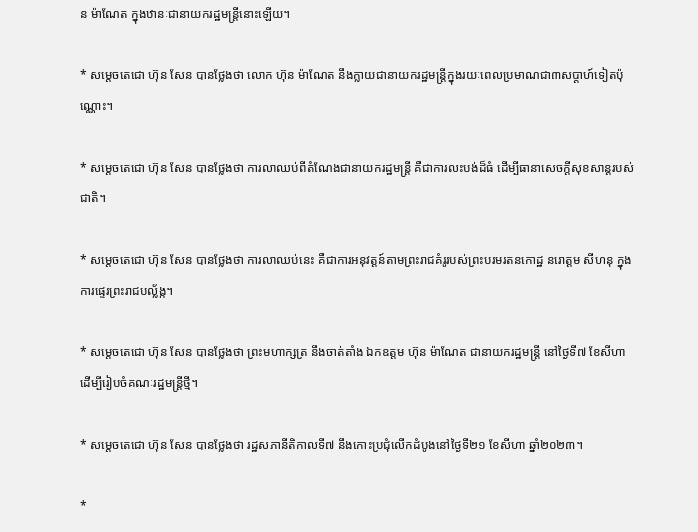ន ម៉ាណែត ក្នុងឋានៈជានាយករដ្ឋមន្ត្រីនោះឡើយ។

* សម្តេចតេជោ ហ៊ុន សែន បានថ្លែងថា លោក ហ៊ុន ម៉ាណែត នឹងក្លាយជានាយករដ្ឋមន្ត្រីក្នុងរយៈពេលប្រមាណជា៣សប្តាហ៍ទៀតប៉ុណ្ណោះ។

* សម្តេចតេជោ ហ៊ុន សែន បានថ្លែងថា ការលាឈប់ពីតំណែងជានាយករដ្ឋមន្ត្រី គឺជាការលះបង់ដ៏ធំ ដើម្បីធានាសេចក្តីសុខសាន្តរបស់ជាតិ។

* សម្តេចតេជោ ហ៊ុន សែន បានថ្លែងថា ការលាឈប់នេះ គឺជាការអនុវត្តន៍តាមព្រះរាជគំរូរបស់ព្រះបរមរតនកោដ្ឋ នរោត្តម សីហនុ ក្នុងការផ្ទេរព្រះរាជបល្ល័ង្ក។

* សម្តេចតេជោ ហ៊ុន សែន បានថ្លែងថា ព្រះមហាក្សត្រ នឹងចាត់តាំង ឯកឧត្តម ហ៊ុន ម៉ាណែត ជានាយករដ្ឋមន្រ្តី នៅថ្ងៃទី៧ ខែសីហា ដើម្បីរៀបចំគណៈរដ្ឋមន្រ្តីថ្មី។

* សម្តេចតេជោ ហ៊ុន សែន បានថ្លែងថា រដ្ឋសភានីតិកាលទី៧ នឹងកោះប្រជុំលើកដំបូងនៅថ្ងៃទី២១ ខែសីហា ឆ្នាំ២០២៣។

*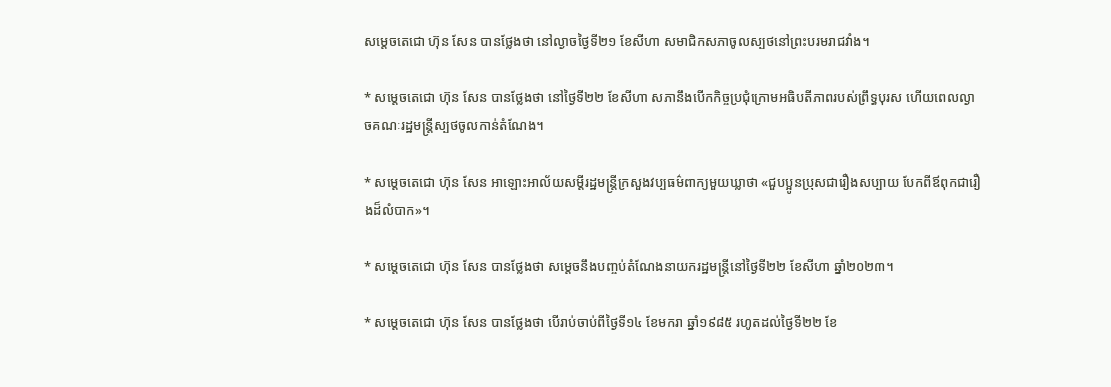សម្តេចតេជោ ហ៊ុន សែន បានថ្លែងថា នៅល្ងាចថ្ងៃទី២១ ខែសីហា សមាជិកសភាចូលស្បថនៅព្រះបរមរាជវាំង។

* សម្តេចតេជោ ហ៊ុន សែន បានថ្លែងថា នៅថ្ងៃទី២២ ខែសីហា សភានឹងបើកកិច្ចប្រជុំក្រោមអធិបតីភាពរបស់ព្រឹទ្ធបុរស ហើយពេលល្ងាចគណៈរដ្ឋមន្ត្រីស្បថចូលកាន់តំណែង។

* សម្តេចតេជោ ហ៊ុន សែន អាឡោះអាល័យសម្តីរដ្ឋមន្ត្រីក្រសួងវប្បធម៌ពាក្យមួយឃ្លាថា «ជួបប្អូនប្រុសជារឿងសប្បាយ បែកពីឪពុកជារឿងដ៏លំបាក»។

* សម្តេចតេជោ ហ៊ុន សែន បានថ្លែងថា សម្តេចនឹងបញ្ចប់តំណែងនាយករដ្ឋមន្ត្រីនៅថ្ងៃទី២២ ខែសីហា ឆ្នាំ២០២៣។

* សម្តេចតេជោ ហ៊ុន សែន បានថ្លែងថា បើរាប់ចាប់ពីថ្ងៃទី១៤ ខែមករា ឆ្នាំ១៩៨៥ រហូតដល់ថ្ងៃទី២២ ខែ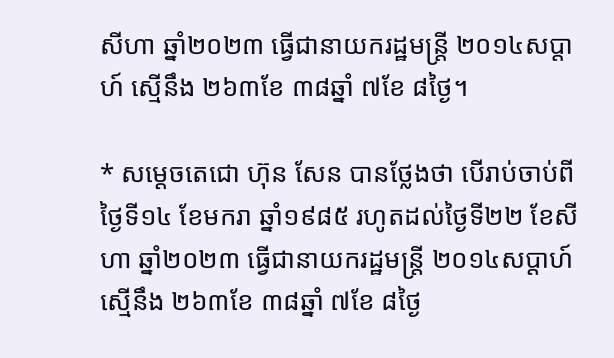សីហា ឆ្នាំ២០២៣ ធ្វើជានាយករដ្ឋមន្ត្រី ២០១៤សប្តាហ៍ ស្មើនឹង ២៦៣ខែ ៣៨ឆ្នាំ ៧ខែ ៨ថ្ងៃ។

* សម្តេចតេជោ ហ៊ុន សែន បានថ្លែងថា បើរាប់ចាប់ពីថ្ងៃទី១៤ ខែមករា ឆ្នាំ១៩៨៥ រហូតដល់ថ្ងៃទី២២ ខែសីហា ឆ្នាំ២០២៣ ធ្វើជានាយករដ្ឋមន្ត្រី ២០១៤សប្តាហ៍ ស្មើនឹង ២៦៣ខែ ៣៨ឆ្នាំ ៧ខែ ៨ថ្ងៃ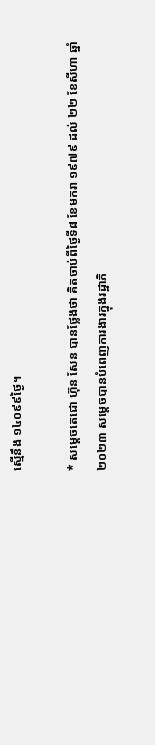ស្មើនឹង ១៤០៩៩ថ្ងៃ។

* សម្តេចតេជោ ហ៊ុន សែន បានថ្លែងថា គិតចាប់ពីថ្ងៃទី៨ ខែមករា ១៩៧៩ ដល់ ២២ ខែសីហា ឆ្នាំ២០២៣ សម្តេចបានបំពេញការងារក្នុងរដ្ឋាភិ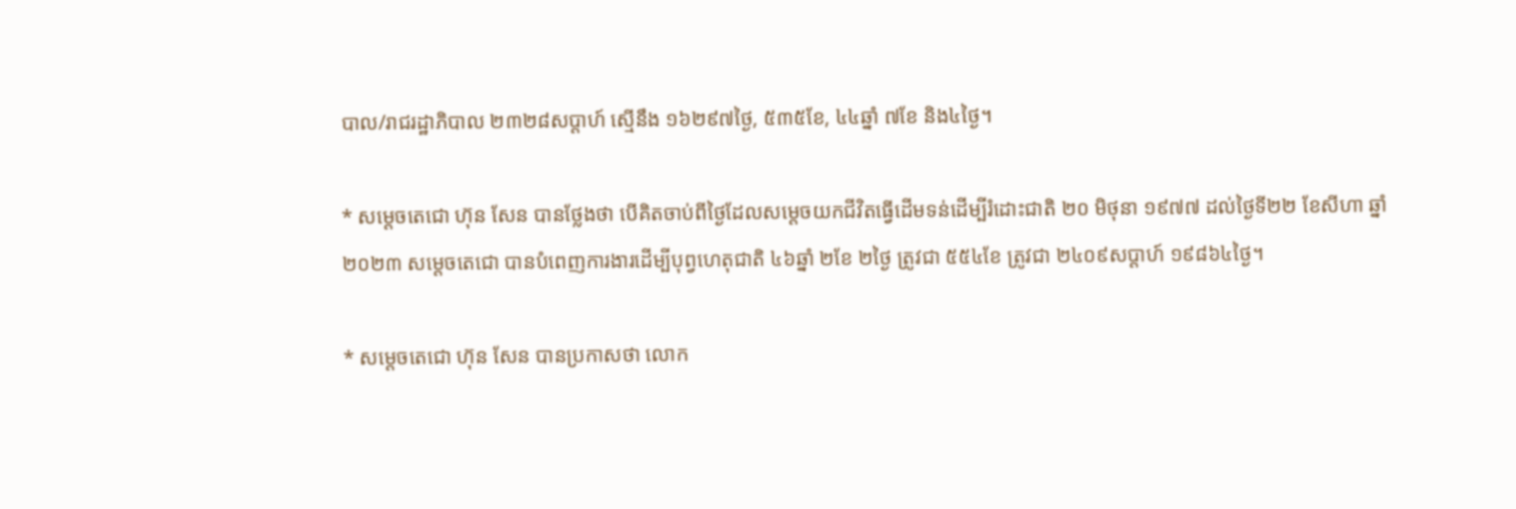បាល/រាជរដ្ឋាភិបាល ២៣២៨សប្តាហ៍ ស្មើនឹង ១៦២៩៧ថ្ងៃ, ៥៣៥ខែ, ៤៤ឆ្នាំ ៧ខែ និង៤ថ្ងៃ។

* សម្តេចតេជោ ហ៊ុន សែន បានថ្លែងថា បើគិតចាប់ពីថ្ងៃដែលសម្តេចយកជីវិតធ្វើដើមទន់ដើម្បីរំដោះជាតិ ២០ មិថុនា ១៩៧៧ ដល់ថ្ងៃទី២២ ខែសីហា ឆ្នាំ២០២៣ សម្តេចតេជោ បានបំពេញការងារដើម្បីបុព្វហេតុជាតិ ៤៦ឆ្នាំ ២ខែ ២ថ្ងៃ ត្រូវជា ៥៥៤ខែ ត្រូវជា ២៤០៩សប្តាហ៍ ១៩៨៦៤ថ្ងៃ។

* សម្តេចតេជោ ហ៊ុន សែន បានប្រកាសថា លោក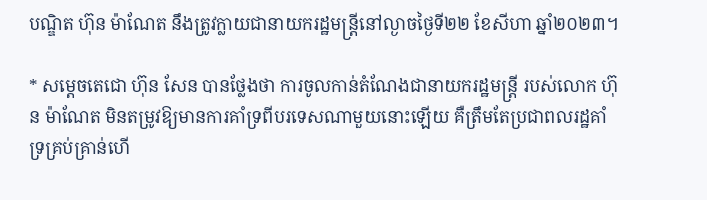បណ្ឌិត ហ៊ុន ម៉ាណែត នឹងត្រូវក្លាយជានាយករដ្ឋមន្ត្រីនៅល្ងាចថ្ងៃទី២២ ខែសីហា ឆ្នាំ២០២៣។

* សម្តេចតេជោ ហ៊ុន សែន បានថ្លែងថា ការចូលកាន់តំណែងជានាយករដ្ឋមន្ត្រី របស់លោក ហ៊ុន ម៉ាណែត មិនតម្រូវឱ្យមានការគាំទ្រពីបរទេសណាមួយនោះឡើយ គឺត្រឹមតែប្រជាពលរដ្ឋគាំទ្រគ្រប់គ្រាន់ហើ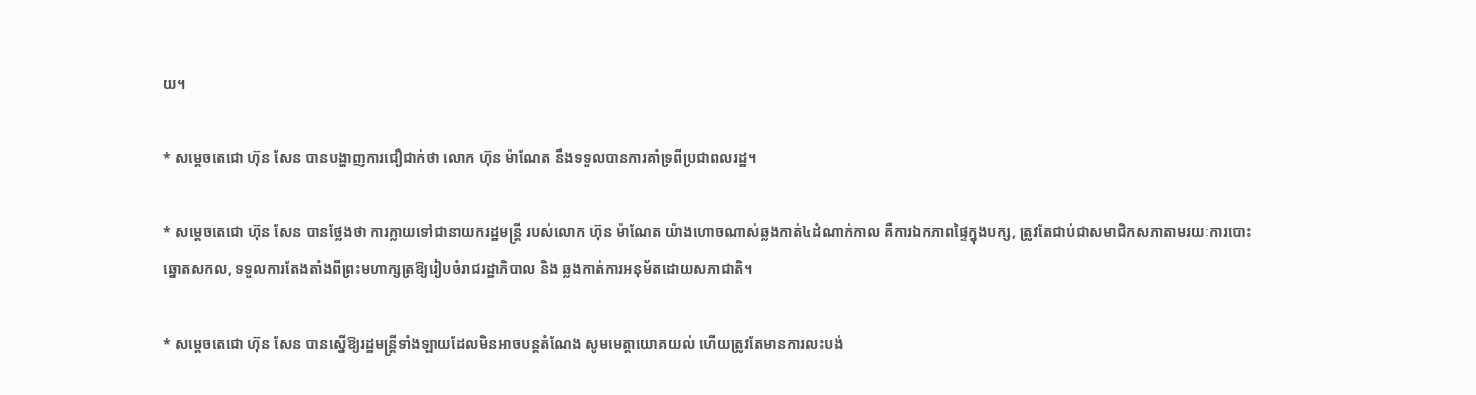យ។

* សម្តេចតេជោ ហ៊ុន សែន បានបង្ហាញការជឿជាក់ថា លោក ហ៊ុន ម៉ាណែត នឹងទទួលបានការគាំទ្រពីប្រជាពលរដ្ឋ។

* សម្តេចតេជោ ហ៊ុន សែន បានថ្លែងថា ការក្លាយទៅជានាយករដ្ឋមន្ត្រី របស់លោក ហ៊ុន ម៉ាណែត យ៉ាងហោចណាស់ឆ្លងកាត់៤ដំណាក់កាល គឺការឯកភាពផ្ទៃក្នុងបក្ស, ត្រូវតែជាប់ជាសមាជិកសភាតាមរយៈការបោះឆ្នោតសកល, ទទួលការតែងតាំងពីព្រះមហាក្សត្រឱ្យរៀបចំរាជរដ្ឋាភិបាល និង ឆ្លងកាត់ការអនុម័តដោយសភាជាតិ។

* សម្តេចតេជោ ហ៊ុន សែន បានស្នើឱ្យរដ្ឋមន្ត្រីទាំងឡាយដែលមិនអាចបន្តតំណែង សូមមេត្តាយោគយល់ ហើយត្រូវតែមានការលះបង់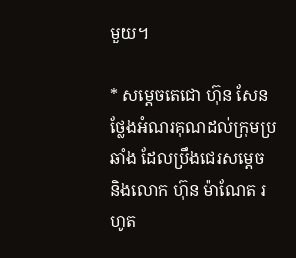មួយ។

* សម្តេចតេជោ ហ៊ុន សែន ថ្លែងអំណរគុណដល់ក្រុមប្រឆាំង ដែលប្រឹងជេរសម្តេច និងលោក ហ៊ុន ម៉ាណែត រហូត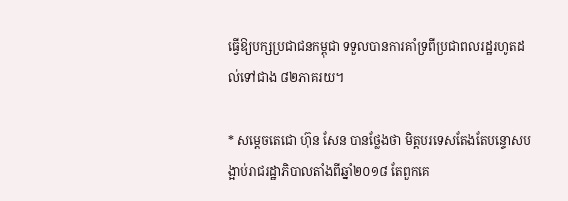ធ្វើឱ្យបក្សប្រជាជនកម្ពុជា ទទួលបានការគាំទ្រពីប្រជាពលរដ្ឋរហូតដល់ទៅជាង ៨២ភាគរយ។

* សម្តេចតេជោ ហ៊ុន សែន បានថ្លែងថា មិត្តបរទេសតែងតែបន្ទោសបង្អាប់រាជរដ្ឋាភិបាលតាំងពីឆ្នាំ២០១៨ តែពួកគេ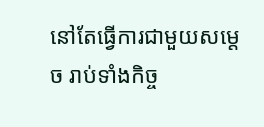នៅតែធ្វើការជាមួយសម្តេច រាប់ទាំងកិច្ច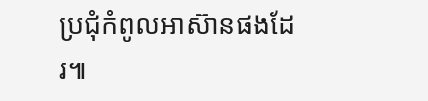ប្រជុំកំពូលអាស៊ានផងដែរ៕